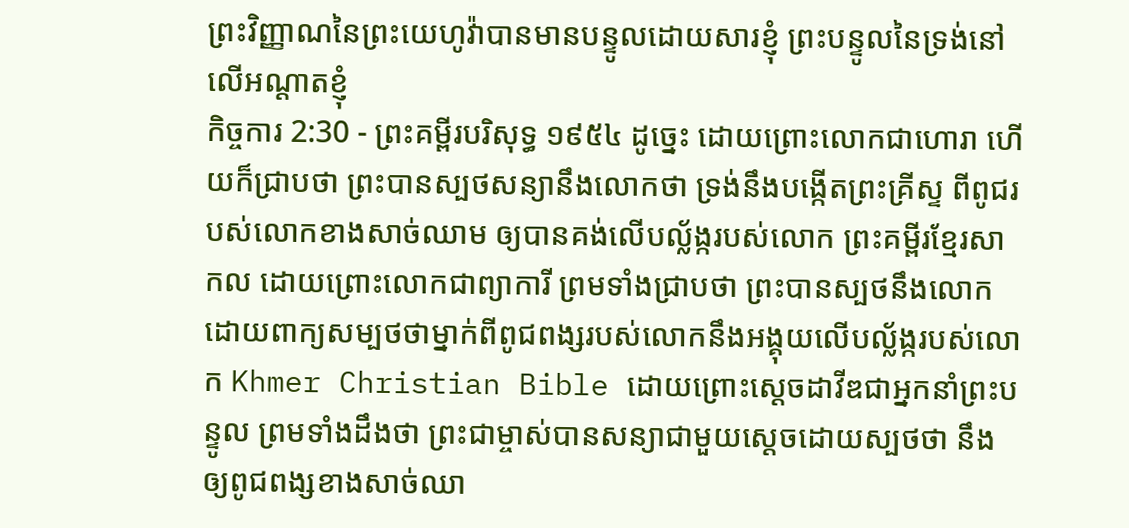ព្រះវិញ្ញាណនៃព្រះយេហូវ៉ាបានមានបន្ទូលដោយសារខ្ញុំ ព្រះបន្ទូលនៃទ្រង់នៅលើអណ្តាតខ្ញុំ
កិច្ចការ 2:30 - ព្រះគម្ពីរបរិសុទ្ធ ១៩៥៤ ដូច្នេះ ដោយព្រោះលោកជាហោរា ហើយក៏ជ្រាបថា ព្រះបានស្បថសន្យានឹងលោកថា ទ្រង់នឹងបង្កើតព្រះគ្រីស្ទ ពីពូជរបស់លោកខាងសាច់ឈាម ឲ្យបានគង់លើបល្ល័ង្ករបស់លោក ព្រះគម្ពីរខ្មែរសាកល ដោយព្រោះលោកជាព្យាការី ព្រមទាំងជ្រាបថា ព្រះបានស្បថនឹងលោកដោយពាក្យសម្បថថាម្នាក់ពីពូជពង្សរបស់លោកនឹងអង្គុយលើបល្ល័ង្ករបស់លោក Khmer Christian Bible ដោយព្រោះស្ដេចដាវីឌជាអ្នកនាំព្រះបន្ទូល ព្រមទាំងដឹងថា ព្រះជាម្ចាស់បានសន្យាជាមួយស្ដេចដោយស្បថថា នឹងឲ្យពូជពង្សខាងសាច់ឈា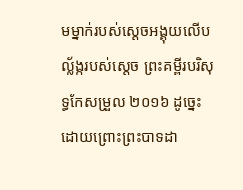មម្នាក់របស់ស្ដេចអង្គុយលើបល្ល័ង្ករបស់ស្ដេច ព្រះគម្ពីរបរិសុទ្ធកែសម្រួល ២០១៦ ដូច្នេះ ដោយព្រោះព្រះបាទដា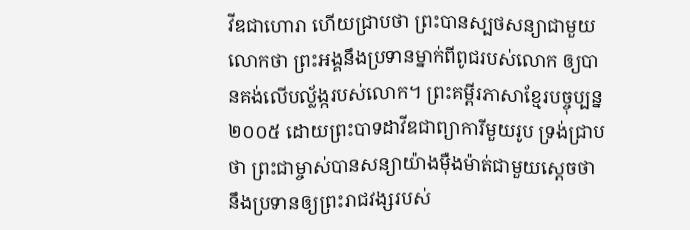វីឌជាហោរា ហើយជ្រាបថា ព្រះបានស្បថសន្យាជាមួយលោកថា ព្រះអង្គនឹងប្រទានម្នាក់ពីពូជរបស់លោក ឲ្យបានគង់លើបល្ល័ង្ករបស់លោក។ ព្រះគម្ពីរភាសាខ្មែរបច្ចុប្បន្ន ២០០៥ ដោយព្រះបាទដាវីឌជាព្យាការីមួយរូប ទ្រង់ជ្រាបថា ព្រះជាម្ចាស់បានសន្យាយ៉ាងម៉ឺងម៉ាត់ជាមួយស្ដេចថា នឹងប្រទានឲ្យព្រះរាជវង្សរបស់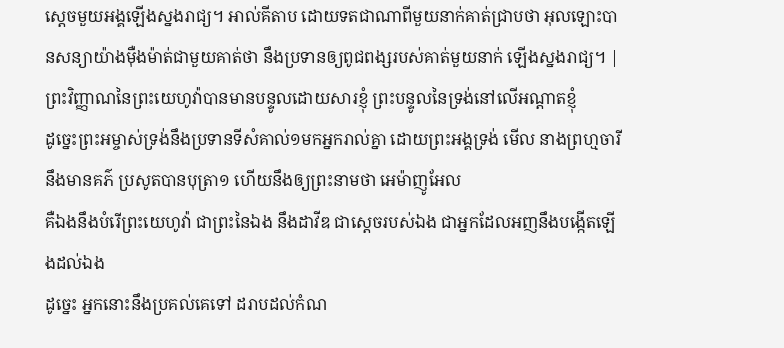ស្ដេចមួយអង្គឡើងស្នងរាជ្យ។ អាល់គីតាប ដោយទតជាណាពីមួយនាក់គាត់ជ្រាបថា អុលឡោះបានសន្យាយ៉ាងម៉ឺងម៉ាត់ជាមួយគាត់ថា នឹងប្រទានឲ្យពូជពង្សរបស់គាត់មួយនាក់ ឡើងស្នងរាជ្យ។ |
ព្រះវិញ្ញាណនៃព្រះយេហូវ៉ាបានមានបន្ទូលដោយសារខ្ញុំ ព្រះបន្ទូលនៃទ្រង់នៅលើអណ្តាតខ្ញុំ
ដូច្នេះព្រះអម្ចាស់ទ្រង់នឹងប្រទានទីសំគាល់១មកអ្នករាល់គ្នា ដោយព្រះអង្គទ្រង់ មើល នាងព្រហ្មចារីនឹងមានគភ៌ ប្រសូតបានបុត្រា១ ហើយនឹងឲ្យព្រះនាមថា អេម៉ាញូអែល
គឺឯងនឹងបំរើព្រះយេហូវ៉ា ជាព្រះនៃឯង នឹងដាវីឌ ជាស្តេចរបស់ឯង ជាអ្នកដែលអញនឹងបង្កើតឡើងដល់ឯង
ដូច្នេះ អ្នកនោះនឹងប្រគល់គេទៅ ដរាបដល់កំណ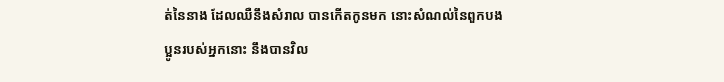ត់នៃនាង ដែលឈឺនឹងសំរាល បានកើតកូនមក នោះសំណល់នៃពួកបងប្អូនរបស់អ្នកនោះ នឹងបានវិល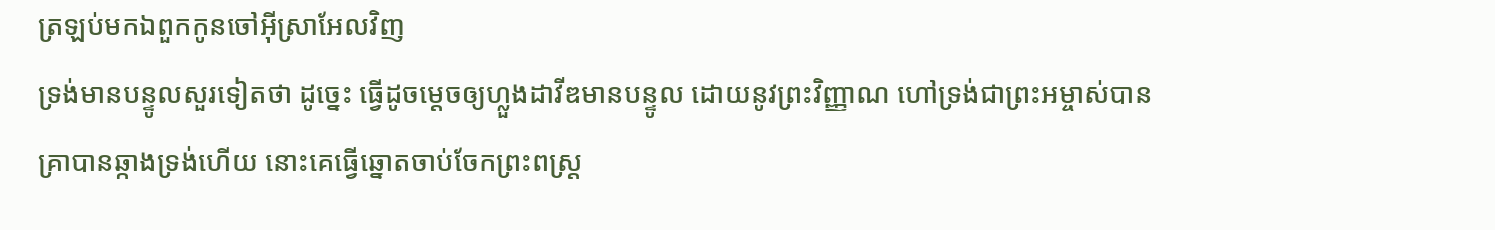ត្រឡប់មកឯពួកកូនចៅអ៊ីស្រាអែលវិញ
ទ្រង់មានបន្ទូលសួរទៀតថា ដូច្នេះ ធ្វើដូចម្តេចឲ្យហ្លួងដាវីឌមានបន្ទូល ដោយនូវព្រះវិញ្ញាណ ហៅទ្រង់ជាព្រះអម្ចាស់បាន
គ្រាបានឆ្កាងទ្រង់ហើយ នោះគេធ្វើឆ្នោតចាប់ចែកព្រះពស្ត្រ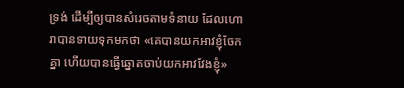ទ្រង់ ដើម្បីឲ្យបានសំរេចតាមទំនាយ ដែលហោរាបានទាយទុកមកថា «គេបានយកអាវខ្ញុំចែកគ្នា ហើយបានធ្វើឆ្នោតចាប់យកអាវវែងខ្ញុំ»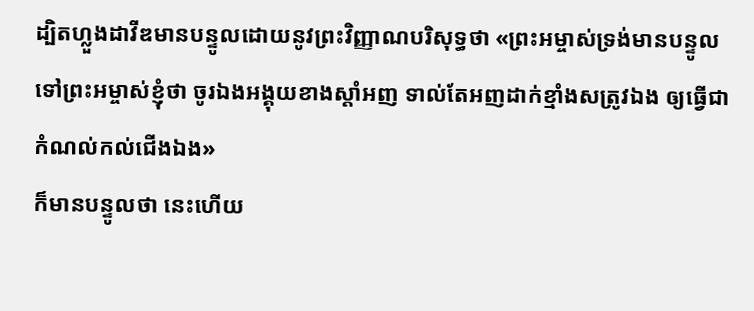ដ្បិតហ្លួងដាវីឌមានបន្ទូលដោយនូវព្រះវិញ្ញាណបរិសុទ្ធថា «ព្រះអម្ចាស់ទ្រង់មានបន្ទូលទៅព្រះអម្ចាស់ខ្ញុំថា ចូរឯងអង្គុយខាងស្តាំអញ ទាល់តែអញដាក់ខ្មាំងសត្រូវឯង ឲ្យធ្វើជាកំណល់កល់ជើងឯង»
ក៏មានបន្ទូលថា នេះហើយ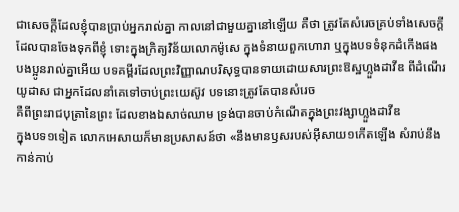ជាសេចក្ដីដែលខ្ញុំបានប្រាប់អ្នករាល់គ្នា កាលនៅជាមួយគ្នានៅឡើយ គឺថា ត្រូវតែសំរេចគ្រប់ទាំងសេចក្ដីដែលបានចែងទុកពីខ្ញុំ ទោះក្នុងក្រិត្យវិន័យលោកម៉ូសេ ក្នុងទំនាយពួកហោរា ឬក្នុងបទទំនុកដំកើងផង
បងប្អូនរាល់គ្នាអើយ បទគម្ពីរដែលព្រះវិញ្ញាណបរិសុទ្ធបានទាយដោយសារព្រះឱស្ឋហ្លួងដាវីឌ ពីដំណើរយូដាស ជាអ្នកដែលនាំគេទៅចាប់ព្រះយេស៊ូវ បទនោះត្រូវតែបានសំរេច
គឺពីព្រះរាជបុត្រានៃព្រះ ដែលខាងឯសាច់ឈាម ទ្រង់បានចាប់កំណើតក្នុងព្រះវង្សាហ្លួងដាវីឌ
ក្នុងបទ១ទៀត លោកអេសាយក៏មានប្រសាសន៍ថា «នឹងមានឫសរបស់អ៊ីសាយ១កើតឡើង សំរាប់នឹងកាន់កាប់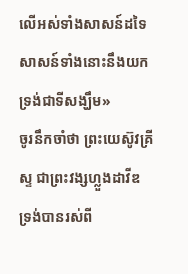លើអស់ទាំងសាសន៍ដទៃ សាសន៍ទាំងនោះនឹងយកទ្រង់ជាទីសង្ឃឹម»
ចូរនឹកចាំថា ព្រះយេស៊ូវគ្រីស្ទ ជាព្រះវង្សហ្លួងដាវីឌ ទ្រង់បានរស់ពី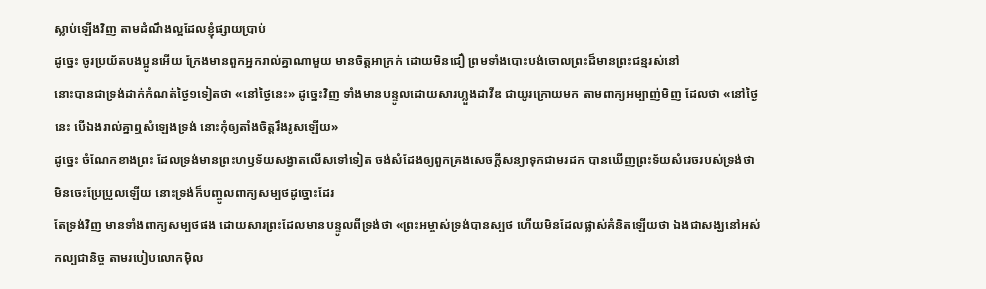ស្លាប់ឡើងវិញ តាមដំណឹងល្អដែលខ្ញុំផ្សាយប្រាប់
ដូច្នេះ ចូរប្រយ័តបងប្អូនអើយ ក្រែងមានពួកអ្នករាល់គ្នាណាមួយ មានចិត្តអាក្រក់ ដោយមិនជឿ ព្រមទាំងបោះបង់ចោលព្រះដ៏មានព្រះជន្មរស់នៅ
នោះបានជាទ្រង់ដាក់កំណត់ថ្ងៃ១ទៀតថា «នៅថ្ងៃនេះ» ដូច្នេះវិញ ទាំងមានបន្ទូលដោយសារហ្លួងដាវីឌ ជាយូរក្រោយមក តាមពាក្យអម្បាញ់មិញ ដែលថា «នៅថ្ងៃនេះ បើឯងរាល់គ្នាឮសំឡេងទ្រង់ នោះកុំឲ្យតាំងចិត្តរឹងរូសឡើយ»
ដូច្នេះ ចំណែកខាងព្រះ ដែលទ្រង់មានព្រះហឫទ័យសង្វាតលើសទៅទៀត ចង់សំដែងឲ្យពួកគ្រងសេចក្ដីសន្យាទុកជាមរដក បានឃើញព្រះទ័យសំរេចរបស់ទ្រង់ថា មិនចេះប្រែប្រួលឡើយ នោះទ្រង់ក៏បញ្ចូលពាក្យសម្បថដូច្នោះដែរ
តែទ្រង់វិញ មានទាំងពាក្យសម្បថផង ដោយសារព្រះដែលមានបន្ទូលពីទ្រង់ថា «ព្រះអម្ចាស់ទ្រង់បានស្បថ ហើយមិនដែលផ្លាស់គំនិតឡើយថា ឯងជាសង្ឃនៅអស់កល្បជានិច្ច តាមរបៀបលោកម៉ិល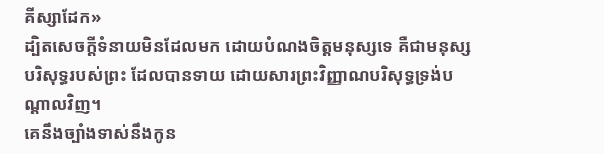គីស្សាដែក»
ដ្បិតសេចក្ដីទំនាយមិនដែលមក ដោយបំណងចិត្តមនុស្សទេ គឺជាមនុស្សបរិសុទ្ធរបស់ព្រះ ដែលបានទាយ ដោយសារព្រះវិញ្ញាណបរិសុទ្ធទ្រង់បណ្តាលវិញ។
គេនឹងច្បាំងទាស់នឹងកូន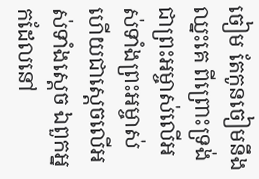ចៀម តែកូនចៀមនឹងឈ្នះគេ ពីព្រោះទ្រង់ជាព្រះអម្ចាស់លើអស់ទាំងព្រះអម្ចាស់ ហើយជាស្តេចលើអស់ទាំងស្តេច ឯពួកអ្នកដែលនៅ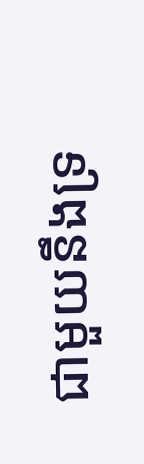ជាមួយនឹងទ្រ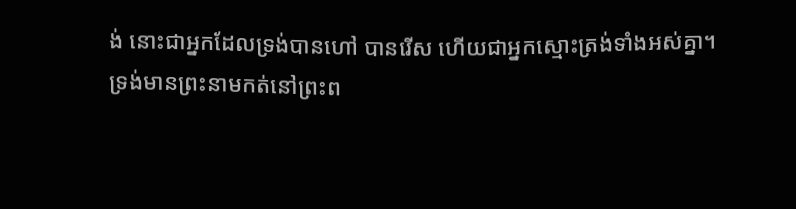ង់ នោះជាអ្នកដែលទ្រង់បានហៅ បានរើស ហើយជាអ្នកស្មោះត្រង់ទាំងអស់គ្នា។
ទ្រង់មានព្រះនាមកត់នៅព្រះព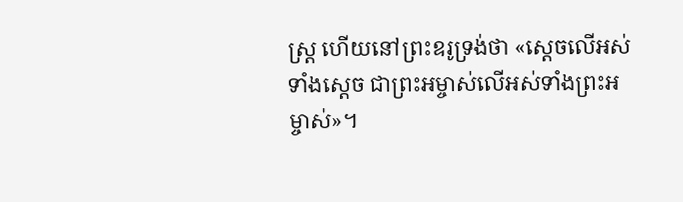ស្ត្រ ហើយនៅព្រះឧរូទ្រង់ថា «ស្តេចលើអស់ទាំងស្តេច ជាព្រះអម្ចាស់លើអស់ទាំងព្រះអម្ចាស់»។